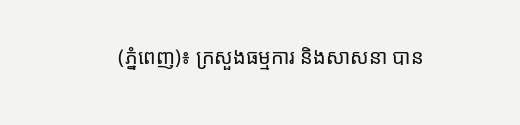(ភ្នំពេញ)៖ ក្រសួងធម្មការ និងសាសនា បាន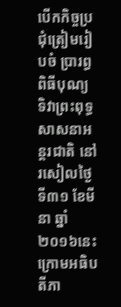បើកកិច្ចប្រជុំត្រៀមរៀបចំ ប្រារព្ធពិធីបុណ្យ ទិវាព្រះពុទ្ធសាសនាអន្តរជាតិ នៅរសៀលថ្ងៃទី៣១ ខែមីនា ឆ្នាំ២០១៦នេះ ក្រោមអធិបតីភា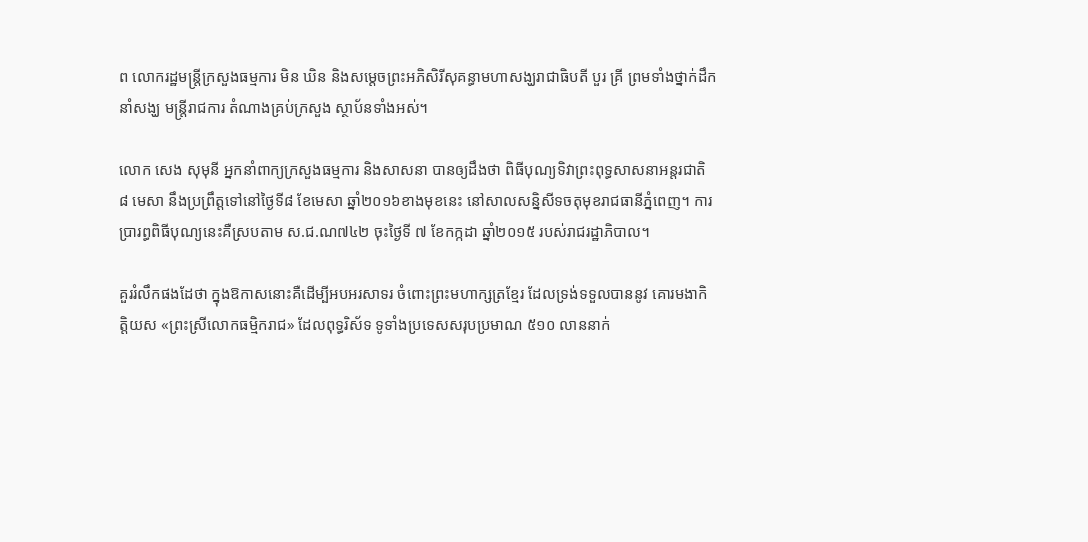ព លោករដ្ឋមន្ដ្រីក្រសួងធម្មការ មិន ឃិន និងសម្តេចព្រះអភិសិរីសុគន្ធាមហាសង្ឃរាជាធិបតី បួរ គ្រី ព្រមទាំងថ្នាក់ដឹកនាំសង្ឃ មន្ត្រីរាជការ តំណាងគ្រប់ក្រសួង ស្ថាប័នទាំងអស់។

លោក សេង សុមុនី អ្នកនាំពាក្យក្រសួងធម្មការ និងសាសនា បានឲ្យដឹងថា ពិធីបុណ្យទិវាព្រះពុទ្ធសាសនាអន្តរជាតិ ៨ មេសា នឹងប្រព្រឹត្តទៅនៅថ្ងៃទី៨ ខែមេសា ឆ្នាំ២០១៦ខាងមុខនេះ នៅសាលសន្និសីទចតុមុខរាជធានីភ្នំពេញ។ ការប្រារព្ធពិធីបុណ្យនេះគឺស្របតាម ស.ជ.ណ៧៤២ ចុះថ្ងៃទី ៧ ខែកក្កដា ឆ្នាំ២០១៥ របស់រាជរដ្ឋាភិបាល។

គួររំលឹកផងដែថា ក្នុងឱកាសនោះគឺដើម្បីអបអរសាទរ ចំពោះព្រះមហាក្សត្រខែ្មរ ដែលទ្រង់ទទួលបាននូវ គោរមងាកិត្តិយស «ព្រះស្រីលោកធម្មិករាជ» ដែលពុទ្ធរិស័ទ ទូទាំងប្រទេសសរុបប្រមាណ ៥១០ លាននាក់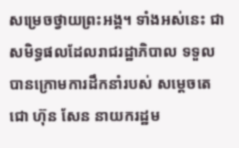សម្រេចថ្វាយព្រះអង្គ។ ទាំងអស់នេះ ជាសមិទ្ធផលដែលរាជរដ្ឋាភិបាល ទទួលបានក្រោមការដឹកនាំរបស់ សម្តេចតេជោ ហ៊ុន សែន នាយករដ្ឋម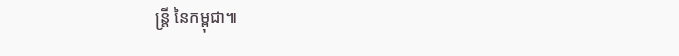ន្ត្រី នៃកម្ពុជា៕